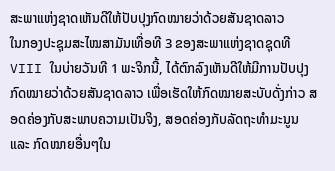ສະພາແຫ່ງຊາດເຫັນດີໃຫ້ປັບປຸງກົດໝາຍວ່າດ້ວຍສັນຊາດລາວ
ໃນກອງປະຊຸມສະໄໝສາມັນເທື່ອທີ 3 ຂອງສະພາແຫ່ງຊາດຊຸດທີ VIII ໃນບ່າຍວັນທີ 1 ພະຈິກນີ້, ໄດ້ຕົກລົງເຫັນດີໃຫ້ມີການປັບປຸງກົດໝາຍວ່າດ້ວຍສັນຊາດລາວ ເພື່ອເຮັດໃຫ້ກົດໝາຍສະບັບດັ່ງກ່າວ ສອດຄ່ອງກັບສະພາບຄວາມເປັນຈິງ, ສອດຄ່ອງກັບລັດຖະທຳມະນູນ ແລະ ກົດໝາຍອື່ນໆໃນ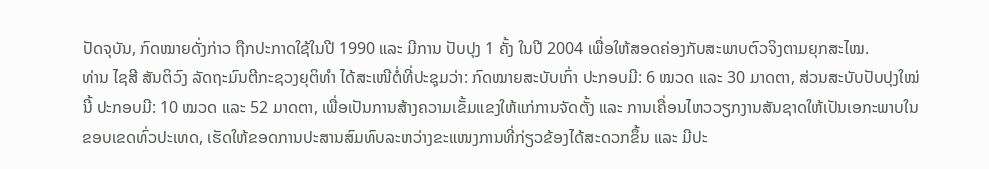ປັດຈຸບັນ, ກົດໝາຍດັ່ງກ່າວ ຖືກປະກາດໃຊ້ໃນປີ 1990 ແລະ ມີການ ປັບປຸງ 1 ຄັ້ງ ໃນປີ 2004 ເພື່ອໃຫ້ສອດຄ່ອງກັບສະພາບຕົວຈິງຕາມຍຸກສະໄໝ.
ທ່ານ ໄຊສີ ສັນຕິວົງ ລັດຖະມົນຕີກະຊວງຍຸຕິທຳ ໄດ້ສະເໜີຕໍ່ທີ່ປະຊຸມວ່າ: ກົດໝາຍສະບັບເກົ່າ ປະກອບມີ: 6 ໝວດ ແລະ 30 ມາດຕາ, ສ່ວນສະບັບປັບປຸງໃໝ່ນີ້ ປະກອບມີ: 10 ໝວດ ແລະ 52 ມາດຕາ, ເພື່ອເປັນການສ້າງຄວາມເຂັ້ມແຂງໃຫ້ແກ່ການຈັດຕັ້ງ ແລະ ການເຄື່ອນໄຫວວຽກງານສັນຊາດໃຫ້ເປັນເອກະພາບໃນຂອບເຂດທົ່ວປະເທດ, ເຮັດໃຫ້ຂອດການປະສານສົມທົບລະຫວ່າງຂະແໜງການທີ່ກ່ຽວຂ້ອງໄດ້ສະດວກຂຶ້ນ ແລະ ມີປະ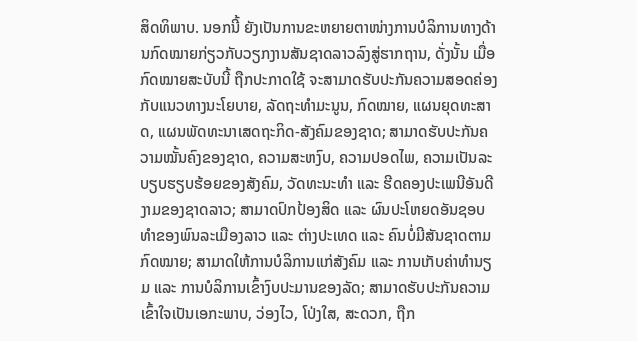ສິດທິພາບ. ນອກນີ້ ຍັງເປັນການຂະຫຍາຍຕາໜ່າງການບໍລິການທາງດ້ານກົດໝາຍກ່ຽວກັບວຽກງານສັນຊາດລາວລົງສູ່ຮາກຖານ, ດັ່ງນັ້ນ ເມື່ອກົດໝາຍສະບັບນີ້ ຖືກປະກາດໃຊ້ ຈະສາມາດຮັບປະກັນຄວາມສອດຄ່ອງກັບແນວທາງນະໂຍບາຍ, ລັດຖະທຳມະນູນ, ກົດໝາຍ, ແຜນຍຸດທະສາດ, ແຜນພັດທະນາເສດຖະກິດ-ສັງຄົມຂອງຊາດ; ສາມາດຮັບປະກັນຄວາມໝັ້ນຄົງຂອງຊາດ, ຄວາມສະຫງົບ, ຄວາມປອດໄພ, ຄວາມເປັນລະບຽບຮຽບຮ້ອຍຂອງສັງຄົມ, ວັດທະນະທຳ ແລະ ຮີດຄອງປະເພນີອັນດີງາມຂອງຊາດລາວ; ສາມາດປົກປ້ອງສິດ ແລະ ຜົນປະໂຫຍດອັນຊອບທຳຂອງພົນລະເມືອງລາວ ແລະ ຕ່າງປະເທດ ແລະ ຄົນບໍ່ມີສັນຊາດຕາມກົດໝາຍ; ສາມາດໃຫ້ການບໍລິການແກ່ສັງຄົມ ແລະ ການເກັບຄ່າທຳນຽມ ແລະ ການບໍລິການເຂົ້າງົບປະມານຂອງລັດ; ສາມາດຮັບປະກັນຄວາມເຂົ້າໃຈເປັນເອກະພາບ, ວ່ອງໄວ, ໂປ່ງໃສ, ສະດວກ, ຖືກ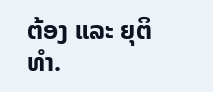ຕ້ອງ ແລະ ຍຸຕິທຳ.